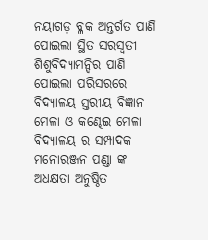ନୟାଗଡ଼ ବ୍ଳକ ଅନ୍ତର୍ଗତ ପାଣି ପୋଇଲା ସ୍ଥିତ ସରସ୍ବତୀ ଶିଶୁବିଦ୍ୟାମନ୍ଦିର ପାଣି ପୋଇଲା ପରିସରରେ ବିଦ୍ୟାଳୟ ସ୍ତରୀୟ ବିଜ୍ଞାନ ମେଳା ଓ କଣ୍ଢେଇ ମେଳା ବିଦ୍ୟାଳୟ ର ସମ୍ପାଦକ ମନୋରଞ୍ଜନ ପଣ୍ଡା ଙ୍କ ଅଧକ୍ଷତା ଅନୁଷ୍ଠିତ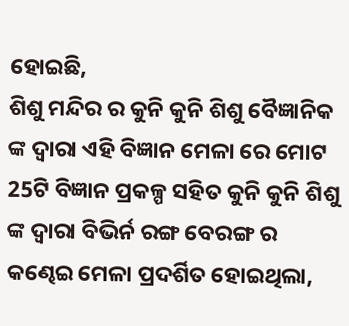ହୋଇଛି,
ଶିଶୁ ମନ୍ଦିର ର କୁନି କୁନି ଶିଶୁ ବୈଜ୍ଞାନିକ ଙ୍କ ଦ୍ୱାରା ଏହି ବିଜ୍ଞାନ ମେଳା ରେ ମୋଟ 25ଟି ବିଜ୍ଞାନ ପ୍ରକଳ୍ପ ସହିତ କୁନି କୁନି ଶିଶୁ ଙ୍କ ଦ୍ୱାରା ବିଭିର୍ନ ରଙ୍ଗ ବେରଙ୍ଗ ର କଣ୍ଢେଇ ମେଳା ପ୍ରଦର୍ଶିତ ହୋଇଥିଲା,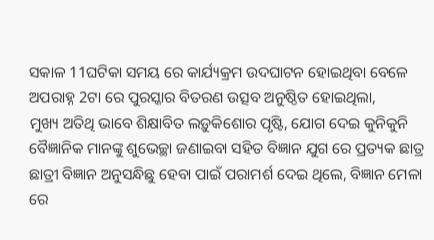ସକାଳ 11ଘଟିକା ସମୟ ରେ କାର୍ଯ୍ୟକ୍ରମ ଉଦଘାଟନ ହୋଇଥିବା ବେଳେ ଅପରାହ୍ନ 2ଟା ରେ ପୁରସ୍କାର ବିତରଣ ଉତ୍ସବ ଅନୁଷ୍ଠିତ ହୋଇଥିଲା,
ମୁଖ୍ୟ ଅତିଥି ଭାବେ ଶିକ୍ଷାବିତ ଲଡ଼ୁକିଶୋର ପୃଷ୍ଟି, ଯୋଗ ଦେଇ କୁନିକୁନି ବୈଜ୍ଞାନିକ ମାନଙ୍କୁ ଶୁଭେଚ୍ଛା ଜଣାଇବା ସହିତ ବିଜ୍ଞାନ ଯୁଗ ରେ ପ୍ରତ୍ୟକ ଛାତ୍ର ଛାତ୍ରୀ ବିଜ୍ଞାନ ଅନୁସନ୍ଧିଛୁ ହେବା ପାଇଁ ପରାମର୍ଶ ଦେଇ ଥିଲେ, ବିଜ୍ଞାନ ମେଳା ରେ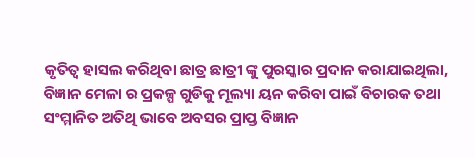କୃତିତ୍ୱ ହାସଲ କରିଥିବା ଛାତ୍ର ଛାତ୍ରୀ ଙ୍କୁ ପୁରସ୍କାର ପ୍ରଦାନ କରାଯାଇଥିଲା,
ବିଜ୍ଞାନ ମେଳା ର ପ୍ରକଳ୍ପ ଗୁଡିକୁ ମୂଲ୍ୟା ୟନ କରିବା ପାଇଁ ବିଚାରକ ତଥା ସଂମ୍ମାନିତ ଅତିଥି ଭାବେ ଅବସର ପ୍ରାପ୍ତ ବିଜ୍ଞାନ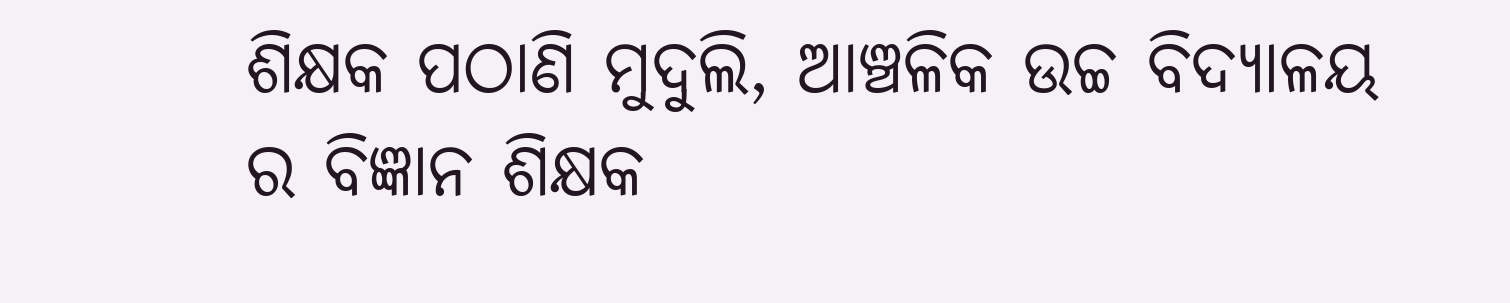ଶିକ୍ଷକ ପଠାଣି ମୁଦୁଲି, ଆଞ୍ଚଳିକ ଉଚ୍ଚ ବିଦ୍ୟାଳୟ ର ବିଜ୍ଞାନ ଶିକ୍ଷକ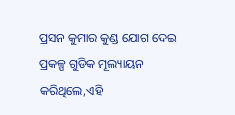ପ୍ରସନ କୁମାର କୁଣ୍ଡ ଯୋଗ ଦେଇ ପ୍ରକଳ୍ପ ଗୁଡିକ ମୂଲ୍ୟାୟନ କରିଥିଲେ,ଏହି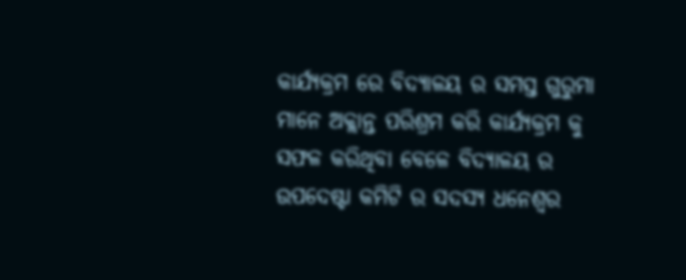କାର୍ଯ୍ୟକ୍ରମ ରେ ବିଦ୍ୟାଳୟ ର ସମସ୍ତ ଗୁରୁମା ମାନେ ଅକ୍ଲାନ୍ତ ପରିଶ୍ରମ କରି କାର୍ଯ୍ୟକ୍ରମ କୁ ସଫଳ କରିଥିବା ବେଳେ ବିଦ୍ୟାଳୟ ର ଉପଦେଷ୍ଟା କମିଟି ର ସଦସ୍ୟ ଧନେଶ୍ୱର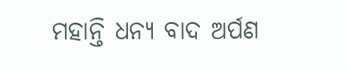ମହାନ୍ତି ଧନ୍ୟ ବାଦ ଅର୍ପଣ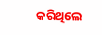କରିଥିଲେ